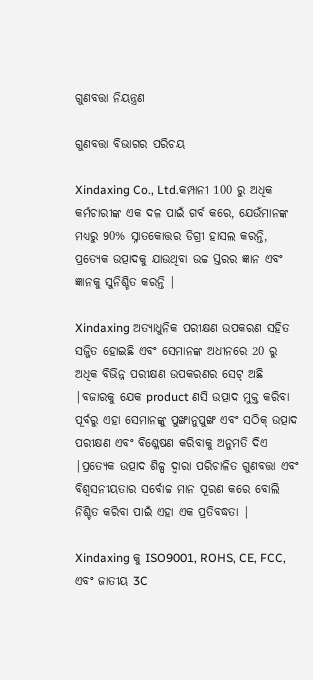ଗୁଣବତ୍ତା ନିୟନ୍ତ୍ରଣ

ଗୁଣବତ୍ତା ବିଭାଗର ପରିଚୟ

Xindaxing Co., Ltd.କମ୍ପାନୀ 100 ରୁ ଅଧିକ କର୍ମଚାରୀଙ୍କ ଏକ ଦଳ ପାଇଁ ଗର୍ବ କରେ, ଯେଉଁମାନଙ୍କ ମଧ୍ୟରୁ 90% ସ୍ନାତକୋତ୍ତର ଡିଗ୍ରୀ ହାସଲ କରନ୍ତି, ପ୍ରତ୍ୟେକ ଉତ୍ପାଦକୁ ଯାଉଥିବା ଉଚ୍ଚ ସ୍ତରର ଜ୍ଞାନ ଏବଂ ଜ୍ଞାନକୁ ସୁନିଶ୍ଚିତ କରନ୍ତି |

Xindaxing ଅତ୍ୟାଧୁନିକ ପରୀକ୍ଷଣ ଉପକରଣ ସହିତ ସଜ୍ଜିତ ହୋଇଛି ଏବଂ ସେମାନଙ୍କ ଅଧୀନରେ 20 ରୁ ଅଧିକ ବିଭିନ୍ନ ପରୀକ୍ଷଣ ଉପକରଣର ସେଟ୍ ଅଛି |ବଜାରକୁ ଯେକ product ଣସି ଉତ୍ପାଦ ମୁକ୍ତ କରିବା ପୂର୍ବରୁ ଏହା ସେମାନଙ୍କୁ ପୁଙ୍ଖାନୁପୁଙ୍ଖ ଏବଂ ସଠିକ୍ ଉତ୍ପାଦ ପରୀକ୍ଷଣ ଏବଂ ବିଶ୍ଳେଷଣ କରିବାକୁ ଅନୁମତି ଦିଏ |ପ୍ରତ୍ୟେକ ଉତ୍ପାଦ ଶିଳ୍ପ ଦ୍ୱାରା ପରିଚାଳିତ ଗୁଣବତ୍ତା ଏବଂ ବିଶ୍ୱସନୀୟତାର ସର୍ବୋଚ୍ଚ ମାନ ପୂରଣ କରେ ବୋଲି ନିଶ୍ଚିତ କରିବା ପାଇଁ ଏହା ଏକ ପ୍ରତିବଦ୍ଧତା |

Xindaxing କୁ ISO9001, ROHS, CE, FCC, ଏବଂ ଜାତୀୟ 3C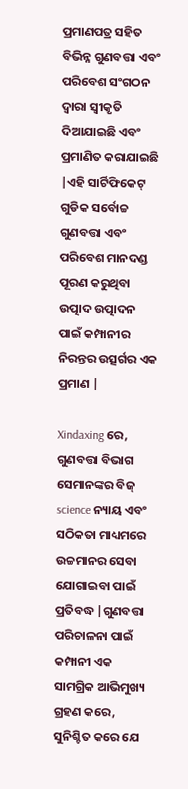ପ୍ରମାଣପତ୍ର ସହିତ ବିଭିନ୍ନ ଗୁଣବତ୍ତା ଏବଂ ପରିବେଶ ସଂଗଠନ ଦ୍ୱାରା ସ୍ୱୀକୃତି ଦିଆଯାଇଛି ଏବଂ ପ୍ରମାଣିତ କରାଯାଇଛି |ଏହି ସାର୍ଟିଫିକେଟ୍ ଗୁଡିକ ସର୍ବୋଚ୍ଚ ଗୁଣବତ୍ତା ଏବଂ ପରିବେଶ ମାନଦଣ୍ଡ ପୂରଣ କରୁଥିବା ଉତ୍ପାଦ ଉତ୍ପାଦନ ପାଇଁ କମ୍ପାନୀର ନିରନ୍ତର ଉତ୍ସର୍ଗର ଏକ ପ୍ରମାଣ |

Xindaxing ରେ, ଗୁଣବତ୍ତା ବିଭାଗ ସେମାନଙ୍କର ବିଜ୍ science ନ୍ୟାୟ ଏବଂ ସଠିକତା ମାଧ୍ୟମରେ ଉଚ୍ଚମାନର ସେବା ଯୋଗାଇବା ପାଇଁ ପ୍ରତିବଦ୍ଧ |ଗୁଣବତ୍ତା ପରିଚାଳନା ପାଇଁ କମ୍ପାନୀ ଏକ ସାମଗ୍ରିକ ଆଭିମୁଖ୍ୟ ଗ୍ରହଣ କରେ, ସୁନିଶ୍ଚିତ କରେ ଯେ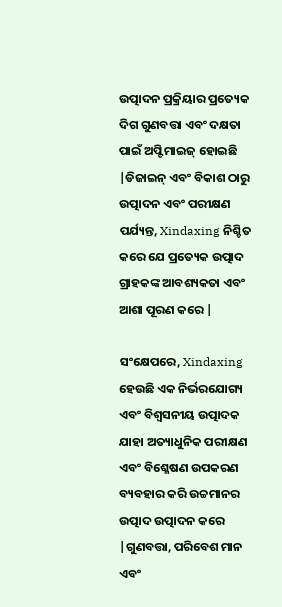ଉତ୍ପାଦନ ପ୍ରକ୍ରିୟାର ପ୍ରତ୍ୟେକ ଦିଗ ଗୁଣବତ୍ତା ଏବଂ ଦକ୍ଷତା ପାଇଁ ଅପ୍ଟିମାଇଜ୍ ହୋଇଛି |ଡିଜାଇନ୍ ଏବଂ ବିକାଶ ଠାରୁ ଉତ୍ପାଦନ ଏବଂ ପରୀକ୍ଷଣ ପର୍ଯ୍ୟନ୍ତ, Xindaxing ନିଶ୍ଚିତ କରେ ଯେ ପ୍ରତ୍ୟେକ ଉତ୍ପାଦ ଗ୍ରାହକଙ୍କ ଆବଶ୍ୟକତା ଏବଂ ଆଶା ପୂରଣ କରେ |

ସଂକ୍ଷେପରେ, Xindaxing ହେଉଛି ଏକ ନିର୍ଭରଯୋଗ୍ୟ ଏବଂ ବିଶ୍ୱସନୀୟ ଉତ୍ପାଦକ ଯାହା ଅତ୍ୟାଧୁନିକ ପରୀକ୍ଷଣ ଏବଂ ବିଶ୍ଳେଷଣ ଉପକରଣ ବ୍ୟବହାର କରି ଉଚ୍ଚମାନର ଉତ୍ପାଦ ଉତ୍ପାଦନ କରେ |ଗୁଣବତ୍ତା, ପରିବେଶ ମାନ ଏବଂ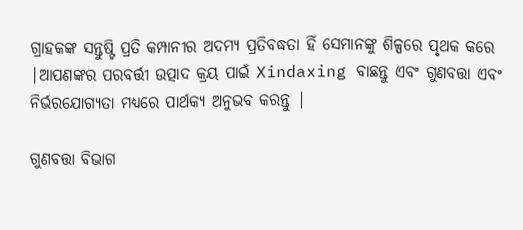ଗ୍ରାହକଙ୍କ ସନ୍ତୁଷ୍ଟି ପ୍ରତି କମ୍ପାନୀର ଅଦମ୍ୟ ପ୍ରତିବଦ୍ଧତା ହିଁ ସେମାନଙ୍କୁ ଶିଳ୍ପରେ ପୃଥକ କରେ |ଆପଣଙ୍କର ପରବର୍ତ୍ତୀ ଉତ୍ପାଦ କ୍ରୟ ପାଇଁ Xindaxing ବାଛନ୍ତୁ ଏବଂ ଗୁଣବତ୍ତା ଏବଂ ନିର୍ଭରଯୋଗ୍ୟତା ମଧ୍ୟରେ ପାର୍ଥକ୍ୟ ଅନୁଭବ କରନ୍ତୁ |

ଗୁଣବତ୍ତା ବିଭାଗ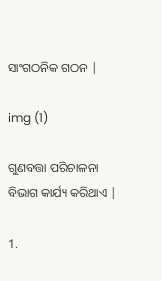ସାଂଗଠନିକ ଗଠନ |

img (1)

ଗୁଣବତ୍ତା ପରିଚାଳନା ବିଭାଗ କାର୍ଯ୍ୟ କରିଥାଏ |

1.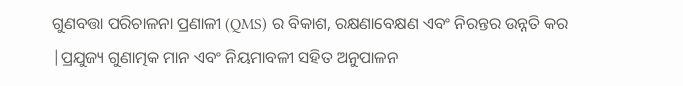ଗୁଣବତ୍ତା ପରିଚାଳନା ପ୍ରଣାଳୀ (QMS) ର ବିକାଶ, ରକ୍ଷଣାବେକ୍ଷଣ ଏବଂ ନିରନ୍ତର ଉନ୍ନତି କର |ପ୍ରଯୁଜ୍ୟ ଗୁଣାତ୍ମକ ମାନ ଏବଂ ନିୟମାବଳୀ ସହିତ ଅନୁପାଳନ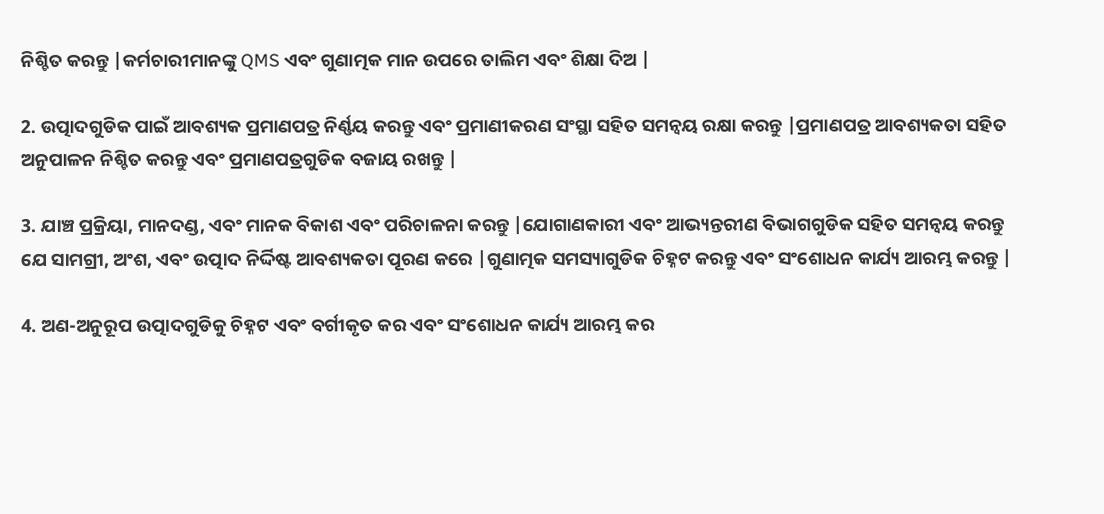ନିଶ୍ଚିତ କରନ୍ତୁ |କର୍ମଚାରୀମାନଙ୍କୁ QMS ଏବଂ ଗୁଣାତ୍ମକ ମାନ ଉପରେ ତାଲିମ ଏବଂ ଶିକ୍ଷା ଦିଅ |

2. ଉତ୍ପାଦଗୁଡିକ ପାଇଁ ଆବଶ୍ୟକ ପ୍ରମାଣପତ୍ର ନିର୍ଣ୍ଣୟ କରନ୍ତୁ ଏବଂ ପ୍ରମାଣୀକରଣ ସଂସ୍ଥା ସହିତ ସମନ୍ୱୟ ରକ୍ଷା କରନ୍ତୁ |ପ୍ରମାଣପତ୍ର ଆବଶ୍ୟକତା ସହିତ ଅନୁପାଳନ ନିଶ୍ଚିତ କରନ୍ତୁ ଏବଂ ପ୍ରମାଣପତ୍ରଗୁଡିକ ବଜାୟ ରଖନ୍ତୁ |

3. ଯାଞ୍ଚ ପ୍ରକ୍ରିୟା, ମାନଦଣ୍ଡ, ଏବଂ ମାନକ ବିକାଶ ଏବଂ ପରିଚାଳନା କରନ୍ତୁ |ଯୋଗାଣକାରୀ ଏବଂ ଆଭ୍ୟନ୍ତରୀଣ ବିଭାଗଗୁଡିକ ସହିତ ସମନ୍ୱୟ କରନ୍ତୁ ଯେ ସାମଗ୍ରୀ, ଅଂଶ, ଏବଂ ଉତ୍ପାଦ ନିର୍ଦ୍ଦିଷ୍ଟ ଆବଶ୍ୟକତା ପୂରଣ କରେ |ଗୁଣାତ୍ମକ ସମସ୍ୟାଗୁଡିକ ଚିହ୍ନଟ କରନ୍ତୁ ଏବଂ ସଂଶୋଧନ କାର୍ଯ୍ୟ ଆରମ୍ଭ କରନ୍ତୁ |

4. ଅଣ-ଅନୁରୂପ ଉତ୍ପାଦଗୁଡିକୁ ଚିହ୍ନଟ ଏବଂ ବର୍ଗୀକୃତ କର ଏବଂ ସଂଶୋଧନ କାର୍ଯ୍ୟ ଆରମ୍ଭ କର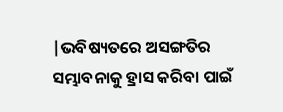|ଭବିଷ୍ୟତରେ ଅସଙ୍ଗତିର ସମ୍ଭାବନାକୁ ହ୍ରାସ କରିବା ପାଇଁ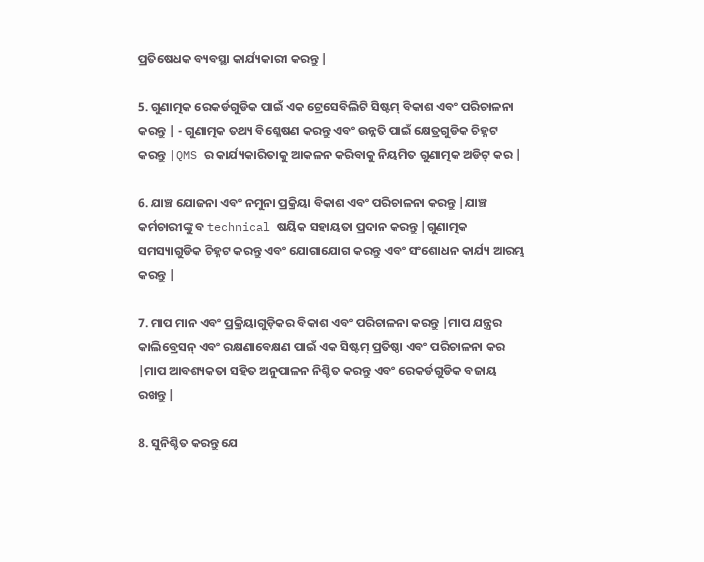ପ୍ରତିଷେଧକ ବ୍ୟବସ୍ଥା କାର୍ଯ୍ୟକାରୀ କରନ୍ତୁ |

5. ଗୁଣାତ୍ମକ ରେକର୍ଡଗୁଡିକ ପାଇଁ ଏକ ଟ୍ରେସେବିଲିଟି ସିଷ୍ଟମ୍ ବିକାଶ ଏବଂ ପରିଚାଳନା କରନ୍ତୁ | - ଗୁଣାତ୍ମକ ତଥ୍ୟ ବିଶ୍ଳେଷଣ କରନ୍ତୁ ଏବଂ ଉନ୍ନତି ପାଇଁ କ୍ଷେତ୍ରଗୁଡିକ ଚିହ୍ନଟ କରନ୍ତୁ |QMS ର କାର୍ଯ୍ୟକାରିତାକୁ ଆକଳନ କରିବାକୁ ନିୟମିତ ଗୁଣାତ୍ମକ ଅଡିଟ୍ କର |

6. ଯାଞ୍ଚ ଯୋଜନା ଏବଂ ନମୁନା ପ୍ରକ୍ରିୟା ବିକାଶ ଏବଂ ପରିଚାଳନା କରନ୍ତୁ |ଯାଞ୍ଚ କର୍ମଚାରୀଙ୍କୁ ବ technical ଷୟିକ ସହାୟତା ପ୍ରଦାନ କରନ୍ତୁ |ଗୁଣାତ୍ମକ ସମସ୍ୟାଗୁଡିକ ଚିହ୍ନଟ କରନ୍ତୁ ଏବଂ ଯୋଗାଯୋଗ କରନ୍ତୁ ଏବଂ ସଂଶୋଧନ କାର୍ଯ୍ୟ ଆରମ୍ଭ କରନ୍ତୁ |

7. ମାପ ମାନ ଏବଂ ପ୍ରକ୍ରିୟାଗୁଡ଼ିକର ବିକାଶ ଏବଂ ପରିଚାଳନା କରନ୍ତୁ |ମାପ ଯନ୍ତ୍ରର କାଲିବ୍ରେସନ୍ ଏବଂ ରକ୍ଷଣାବେକ୍ଷଣ ପାଇଁ ଏକ ସିଷ୍ଟମ୍ ପ୍ରତିଷ୍ଠା ଏବଂ ପରିଚାଳନା କର |ମାପ ଆବଶ୍ୟକତା ସହିତ ଅନୁପାଳନ ନିଶ୍ଚିତ କରନ୍ତୁ ଏବଂ ରେକର୍ଡଗୁଡିକ ବଜାୟ ରଖନ୍ତୁ |

8. ସୁନିଶ୍ଚିତ କରନ୍ତୁ ଯେ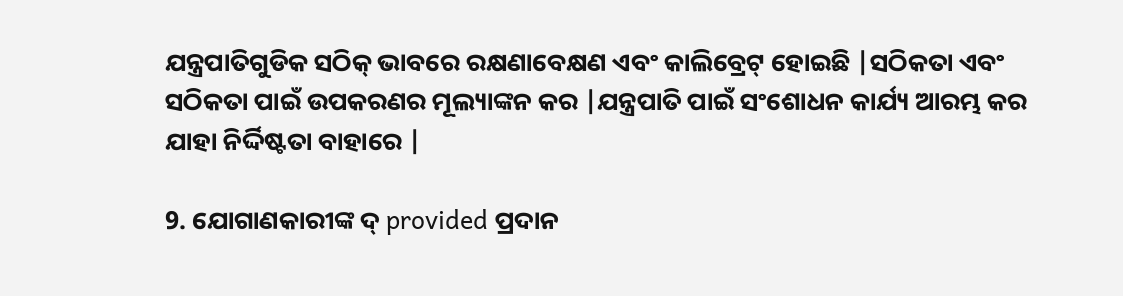ଯନ୍ତ୍ରପାତିଗୁଡିକ ସଠିକ୍ ଭାବରେ ରକ୍ଷଣାବେକ୍ଷଣ ଏବଂ କାଲିବ୍ରେଟ୍ ହୋଇଛି |ସଠିକତା ଏବଂ ସଠିକତା ପାଇଁ ଉପକରଣର ମୂଲ୍ୟାଙ୍କନ କର |ଯନ୍ତ୍ରପାତି ପାଇଁ ସଂଶୋଧନ କାର୍ଯ୍ୟ ଆରମ୍ଭ କର ଯାହା ନିର୍ଦ୍ଦିଷ୍ଟତା ବାହାରେ |

9. ଯୋଗାଣକାରୀଙ୍କ ଦ୍ provided ପ୍ରଦାନ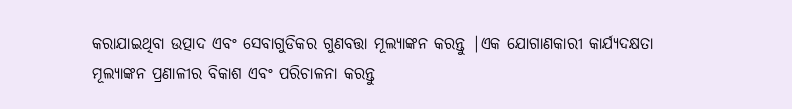କରାଯାଇଥିବା ଉତ୍ପାଦ ଏବଂ ସେବାଗୁଡିକର ଗୁଣବତ୍ତା ମୂଲ୍ୟାଙ୍କନ କରନ୍ତୁ |ଏକ ଯୋଗାଣକାରୀ କାର୍ଯ୍ୟଦକ୍ଷତା ମୂଲ୍ୟାଙ୍କନ ପ୍ରଣାଳୀର ବିକାଶ ଏବଂ ପରିଚାଳନା କରନ୍ତୁ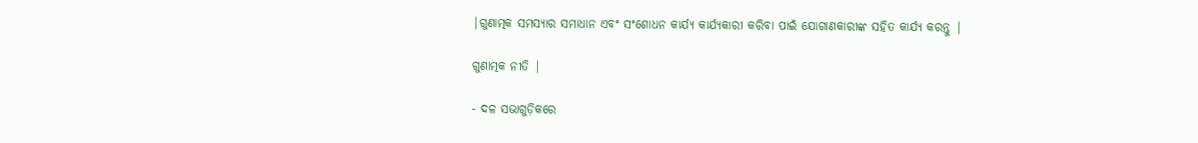|ଗୁଣାତ୍ମକ ସମସ୍ୟାର ସମାଧାନ ଏବଂ ସଂଶୋଧନ କାର୍ଯ୍ୟ କାର୍ଯ୍ୟକାରୀ କରିବା ପାଇଁ ଯୋଗାଣକାରୀଙ୍କ ସହିତ କାର୍ଯ୍ୟ କରନ୍ତୁ |

ଗୁଣାତ୍ମକ ନୀତି |

- ଦଳ ସଭାଗୁଡ଼ିକରେ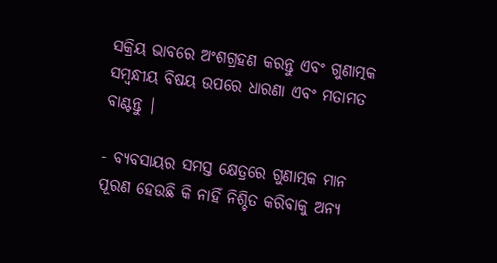ସକ୍ରିୟ ଭାବରେ ଅଂଶଗ୍ରହଣ କରନ୍ତୁ ଏବଂ ଗୁଣାତ୍ମକ ସମ୍ବନ୍ଧୀୟ ବିଷୟ ଉପରେ ଧାରଣା ଏବଂ ମତାମତ ବାଣ୍ଟନ୍ତୁ |

- ବ୍ୟବସାୟର ସମସ୍ତ କ୍ଷେତ୍ରରେ ଗୁଣାତ୍ମକ ମାନ ପୂରଣ ହେଉଛି କି ନାହିଁ ନିଶ୍ଚିତ କରିବାକୁ ଅନ୍ୟ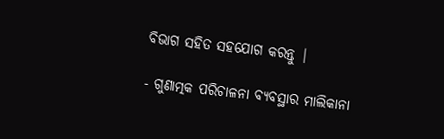ବିଭାଗ ସହିତ ସହଯୋଗ କରନ୍ତୁ |

- ଗୁଣାତ୍ମକ ପରିଚାଳନା ବ୍ୟବସ୍ଥାର ମାଲିକାନା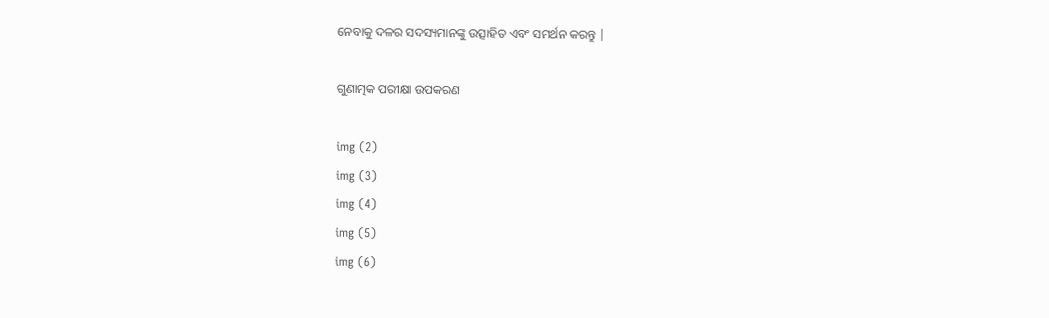ନେବାକୁ ଦଳର ସଦସ୍ୟମାନଙ୍କୁ ଉତ୍ସାହିତ ଏବଂ ସମର୍ଥନ କରନ୍ତୁ |

ଗୁଣାତ୍ମକ ପରୀକ୍ଷା ଉପକରଣ

img (2)
img (3)
img (4)
img (5)
img (6)